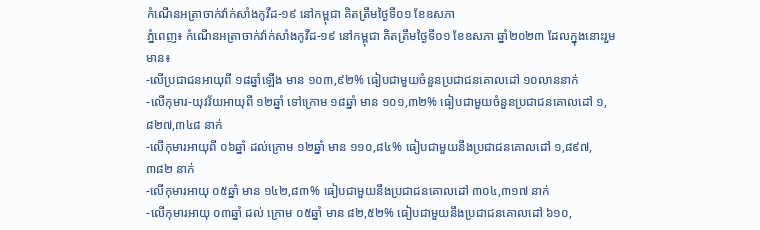កំណេីនអត្រាចាក់វ៉ាក់សាំងកូវីដ-១៩ នៅកម្ពុជា គិតត្រឹមថ្ងៃទី០១ ខែឧសភា
ភ្នំពេញ៖ កំណេីនអត្រាចាក់វ៉ាក់សាំងកូវីដ-១៩ នៅកម្ពុជា គិតត្រឹមថ្ងៃទី០១ ខែឧសភា ឆ្នាំ២០២៣ ដែលក្នុងនោះរួមមាន៖
-លើប្រជាជនអាយុពី ១៨ឆ្នាំឡើង មាន ១០៣,៩២% ធៀបជាមួយចំនួនប្រជាជនគោលដៅ ១០លាននាក់
-លើកុមារ-យុវវ័យអាយុពី ១២ឆ្នាំ ទៅក្រោម ១៨ឆ្នាំ មាន ១០១,៣២% ធៀបជាមួយចំនួនប្រជាជនគោលដៅ ១,៨២៧,៣៤៨ នាក់
-លើកុមារអាយុពី ០៦ឆ្នាំ ដល់ក្រោម ១២ឆ្នាំ មាន ១១០,៨៤% ធៀបជាមួយនឹងប្រជាជនគោលដៅ ១,៨៩៧, ៣៨២ នាក់
-លើកុមារអាយុ ០៥ឆ្នាំ មាន ១៤២,៨៣% ធៀបជាមួយនឹងប្រជាជនគោលដៅ ៣០៤,៣១៧ នាក់
-លើកុមារអាយុ ០៣ឆ្នាំ ដល់ ក្រោម ០៥ឆ្នាំ មាន ៨២,៥២% ធៀបជាមួយនឹងប្រជាជនគោលដៅ ៦១០,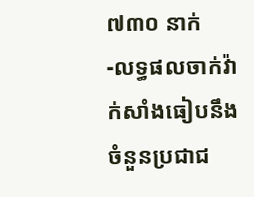៧៣០ នាក់
-លទ្ធផលចាក់វ៉ាក់សាំងធៀបនឹងចំនួនប្រជាជ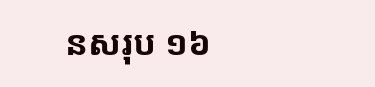នសរុប ១៦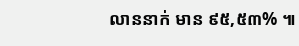លាននាក់ មាន ៩៥,៥៣% ៕